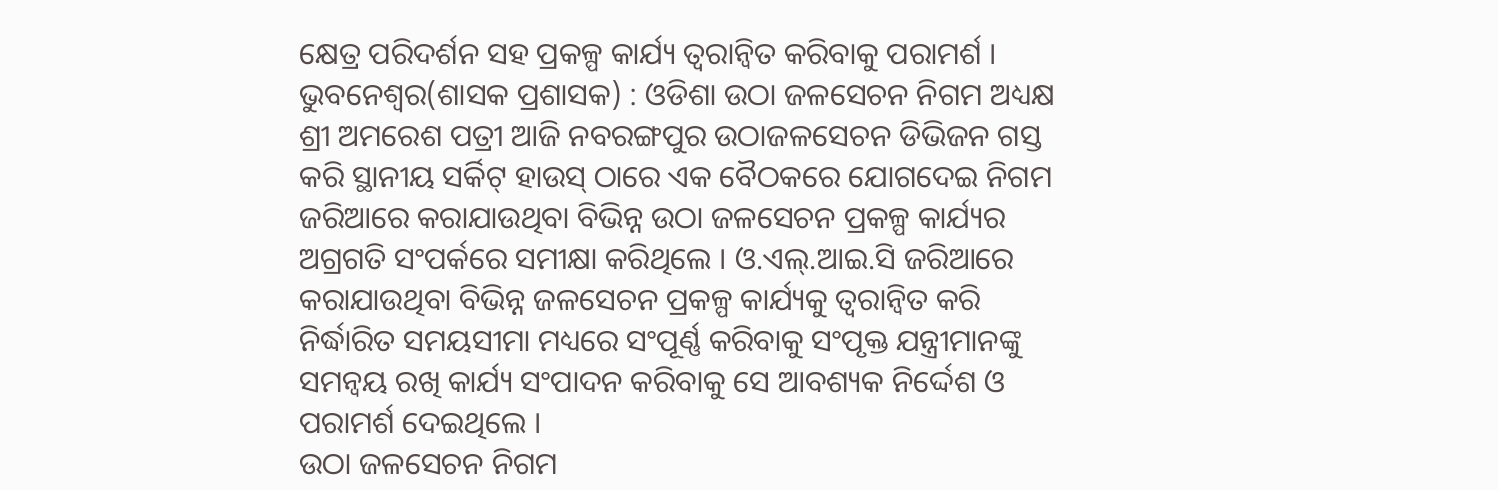କ୍ଷେତ୍ର ପରିଦର୍ଶନ ସହ ପ୍ରକଳ୍ପ କାର୍ଯ୍ୟ ତ୍ୱରାନ୍ୱିତ କରିବାକୁ ପରାମର୍ଶ ।
ଭୁବନେଶ୍ୱର(ଶାସକ ପ୍ରଶାସକ) : ଓଡିଶା ଉଠା ଜଳସେଚନ ନିଗମ ଅଧ୍ୟକ୍ଷ ଶ୍ରୀ ଅମରେଶ ପତ୍ରୀ ଆଜି ନବରଙ୍ଗପୁର ଉଠାଜଳସେଚନ ଡିଭିଜନ ଗସ୍ତ କରି ସ୍ଥାନୀୟ ସର୍କିଟ୍ ହାଉସ୍ ଠାରେ ଏକ ବୈଠକରେ ଯୋଗଦେଇ ନିଗମ ଜରିଆରେ କରାଯାଉଥିବା ବିଭିନ୍ନ ଉଠା ଜଳସେଚନ ପ୍ରକଳ୍ପ କାର୍ଯ୍ୟର ଅଗ୍ରଗତି ସଂପର୍କରେ ସମୀକ୍ଷା କରିଥିଲେ । ଓ.ଏଲ୍.ଆଇ.ସି ଜରିଆରେ କରାଯାଉଥିବା ବିଭିନ୍ନ ଜଳସେଚନ ପ୍ରକଳ୍ପ କାର୍ଯ୍ୟକୁ ତ୍ୱରାନ୍ୱିତ କରି ନିର୍ଦ୍ଧାରିତ ସମୟସୀମା ମଧ୍ୟରେ ସଂପୂର୍ଣ୍ଣ କରିବାକୁ ସଂପୃକ୍ତ ଯନ୍ତ୍ରୀମାନଙ୍କୁ ସମନ୍ୱୟ ରଖି କାର୍ଯ୍ୟ ସଂପାଦନ କରିବାକୁ ସେ ଆବଶ୍ୟକ ନିର୍ଦ୍ଦେଶ ଓ ପରାମର୍ଶ ଦେଇଥିଲେ ।
ଉଠା ଜଳସେଚନ ନିଗମ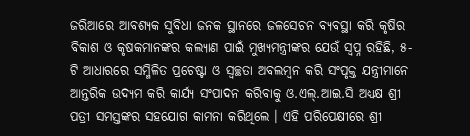ଜରିଆରେ ଆବଶ୍ୟକ ସୁବିଧା ଜନକ ସ୍ଥାନରେ ଜଳସେଚନ ବ୍ୟବସ୍ଥା କରି କୃଷିର ବିକାଶ ଓ କୃଷକମାନଙ୍କର କଲ୍ୟାଣ ପାଇଁ ମୁଖ୍ୟମନ୍ତ୍ରୀଙ୍କର ଯେଉଁ ସ୍ୱପ୍ନ ରହିଛି, ୫-ଟି ଆଧାରରେ ସମ୍ମିଳିତ ପ୍ରଚେଷ୍ଟା ଓ ସ୍ୱଚ୍ଛତା ଅବଲମ୍ବନ କରି ସଂପୃକ୍ତ ଯନ୍ତ୍ରୀମାନେ ଆନ୍ତରିକ ଉଦ୍ୟମ କରି କାର୍ଯ୍ୟ ସଂପାଦନ କରିବାକୁ ଓ.ଏଲ୍.ଆଇ.ସି ଅଧ୍ୟକ୍ଷ ଶ୍ରୀ ପତ୍ରୀ ସମସ୍ତଙ୍କର ସହଯୋଗ କାମନା କରିଥିଲେ । ଏହି ପରିପେକ୍ଷୀରେ ଶ୍ରୀ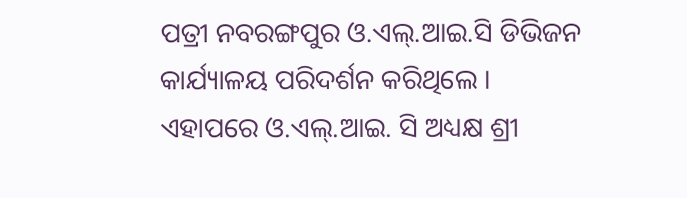ପତ୍ରୀ ନବରଙ୍ଗପୁର ଓ.ଏଲ୍.ଆଇ.ସି ଡିଭିଜନ କାର୍ଯ୍ୟାଳୟ ପରିଦର୍ଶନ କରିଥିଲେ ।
ଏହାପରେ ଓ.ଏଲ୍.ଆଇ. ସି ଅଧ୍ୟକ୍ଷ ଶ୍ରୀ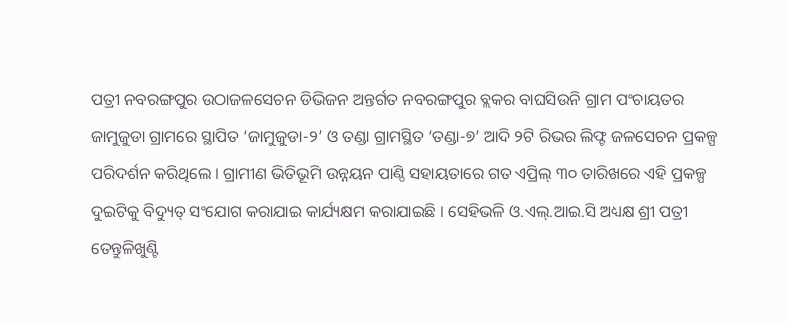ପତ୍ରୀ ନବରଙ୍ଗପୁର ଉଠାଜଳସେଚନ ଡିଭିଜନ ଅନ୍ତର୍ଗତ ନବରଙ୍ଗପୁର ବ୍ଲକର ବାଘସିଉନି ଗ୍ରାମ ପଂଚାୟତର ଜାମୁଜୁଡା ଗ୍ରାମରେ ସ୍ଥାପିତ ‘ଜାମୁଜୁଡା-୨’ ଓ ତଣ୍ଡା ଗ୍ରାମସ୍ଥିତ ‘ତଣ୍ଡା-୭’ ଆଦି ୨ଟି ରିଭର ଲିଫ୍ଟ ଜଳସେଚନ ପ୍ରକଳ୍ପ ପରିଦର୍ଶନ କରିଥିଲେ । ଗ୍ରାମୀଣ ଭିତିଭୂମି ଉନ୍ନୟନ ପାଣ୍ଠି ସହାୟତାରେ ଗତ ଏପ୍ରିଲ୍ ୩୦ ତାରିଖରେ ଏହି ପ୍ରକଳ୍ପ ଦୁଇଟିକୁ ବିଦ୍ୟୁତ୍ ସଂଯୋଗ କରାଯାଇ କାର୍ଯ୍ୟକ୍ଷମ କରାଯାଇଛି । ସେହିଭଳି ଓ.ଏଲ୍.ଆଇ.ସି ଅଧ୍ୟକ୍ଷ ଶ୍ରୀ ପତ୍ରୀ ତେନ୍ତୁଳିଖୁଣ୍ଟି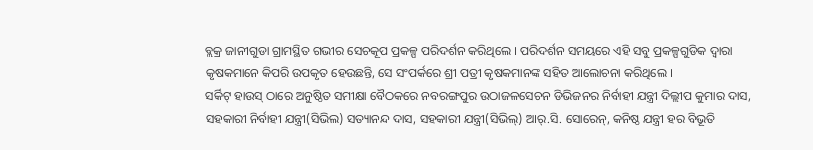ବ୍ଲକ୍ର ଜାନୀଗୁଡା ଗ୍ରାମସ୍ଥିତ ଗଭୀର ସେଚକୂପ ପ୍ରକଳ୍ପ ପରିଦର୍ଶନ କରିଥିଲେ । ପରିଦର୍ଶନ ସମୟରେ ଏହି ସବୁ ପ୍ରକଳ୍ପଗୁଡିକ ଦ୍ୱାରା କୃଷକମାନେ କିପରି ଉପକୃତ ହେଉଛନ୍ତି, ସେ ସଂପର୍କରେ ଶ୍ରୀ ପତ୍ରୀ କୃଷକମାନଙ୍କ ସହିତ ଆଲୋଚନା କରିଥିଲେ ।
ସର୍କିଟ୍ ହାଉସ୍ ଠାରେ ଅନୁଷ୍ଠିତ ସମୀକ୍ଷା ବୈଠକରେ ନବରଙ୍ଗପୁର ଉଠାଜଳସେଚନ ଡିଭିଜନର ନିର୍ବାହୀ ଯନ୍ତ୍ରୀ ଦିଲ୍ଲୀପ କୁମାର ଦାସ, ସହକାରୀ ନିର୍ବାହୀ ଯନ୍ତ୍ରୀ(ସିଭିଲ) ସତ୍ୟାନନ୍ଦ ଦାସ, ସହକାରୀ ଯନ୍ତ୍ରୀ(ସିଭିଲ୍) ଆର୍.ସି. ସୋରେନ୍, କନିଷ୍ଠ ଯନ୍ତ୍ରୀ ହର ବିଭୂତି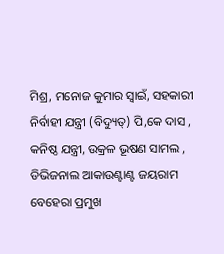ମିଶ୍ର, ମନୋଜ କୁମାର ସ୍ୱାଇଁ, ସହକାରୀ ନିର୍ବାହୀ ଯନ୍ତ୍ରୀ (ବିଦ୍ୟୁତ୍) ପି,କେ ଦାସ , କନିଷ୍ଠ ଯନ୍ତ୍ରୀ, ଉକ୍ରଳ ଭୂଷଣ ସାମଲ , ଡିଭିଜନାଲ ଆକାଉଣ୍ଟାଣ୍ଟ ଜୟରାମ ବେହେରା ପ୍ରମୁଖ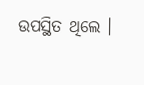ଉପସ୍ଥିତ ଥିଲେ ।